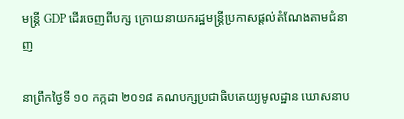មន្ដ្រី GDP ដើរចេញពីបក្ស ក្រោយនាយករដ្ឋមន្ដ្រីប្រកាសផ្ដល់តំណែងតាមជំនាញ

នាព្រឹកថ្ងៃទី ១០ កក្កដា ២០១៨ គណបក្សប្រជាធិបតេយ្យមូលដ្ឋាន ឃោសនាប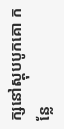ក្សនៅស្តុបបូកគោ កន្លែ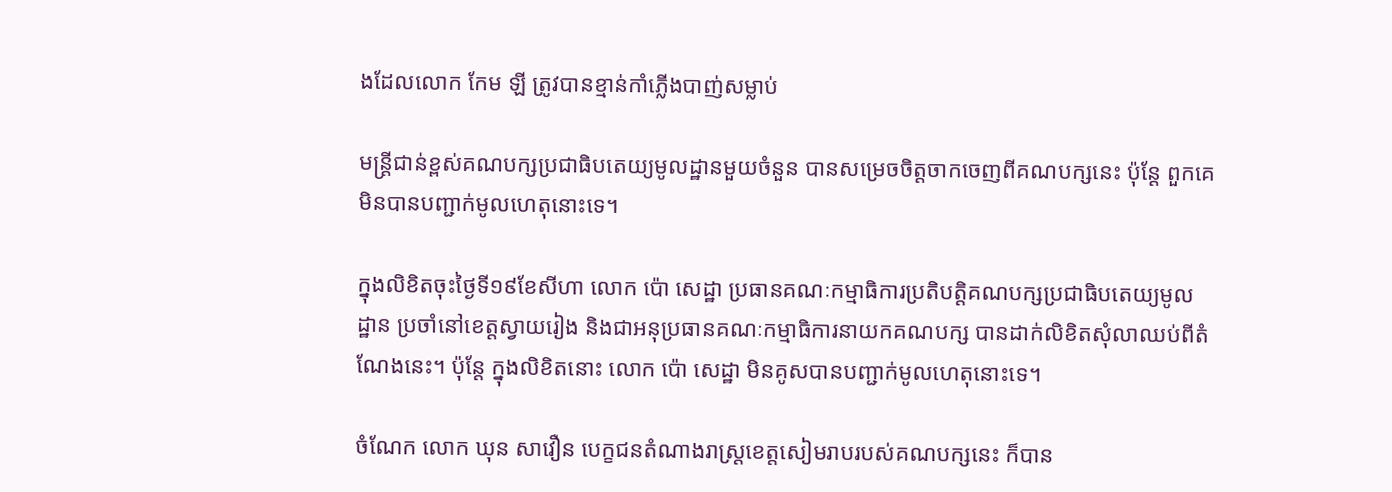ងដែលលោក កែម ឡី ត្រូវបានខ្មាន់កាំភ្លើងបាញ់សម្លាប់

មន្ដ្រីជាន់ខ្ពស់គណបក្សប្រជាធិបតេយ្យមូលដ្ឋានមួយចំនួន បានសម្រេចចិត្តចាកចេញពីគណបក្សនេះ ប៉ុន្ដែ ពួកគេមិនបានបញ្ជាក់មូលហេតុនោះទេ។

ក្នុងលិខិតចុះថ្ងៃទី១៩ខែសីហា លោក ប៉ោ សេដ្ឋា ប្រធានគណៈកម្មាធិការប្រតិបត្តិគណបក្សប្រជាធិបតេយ្យមូលដ្ឋាន ប្រចាំនៅខេត្តស្វាយរៀង និងជាអនុប្រធានគណៈកម្មាធិការនាយកគណបក្ស បានដាក់លិខិតសុំលាឈប់ពីតំណែងនេះ។ ប៉ុន្ដែ ក្នុងលិខិតនោះ លោក ប៉ោ សេដ្ឋា មិនគូសបានបញ្ជាក់មូលហេតុនោះទេ។

ចំណែក លោក ឃុន សាវឿន បេក្ខជនតំណាងរាស្រ្តខេត្តសៀមរាបរបស់គណបក្សនេះ ក៏បាន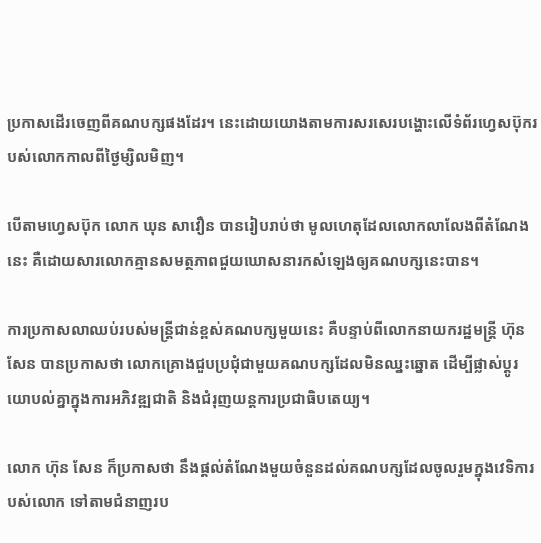ប្រកាសដើរចេញពីគណបក្សផងដែរ។ នេះដោយយោងតាមការសរសេរបង្ហោះលើទំព័រហ្វេសប៊ុករបស់លោកកាលពីថ្ងៃម្សិលមិញ។

បើតាមហ្វេសប៊ុក លោក ឃុន សាវឿន បានរៀបរាប់ថា មូលហេតុដែលលោកលាលែងពីតំណែងនេះ គឺដោយសារលោកគ្មានសមត្ថភាពជួយឃោសនារកសំឡេងឲ្យគណបក្សនេះបាន។

ការប្រកាសលាឈប់របស់មន្ដ្រីជាន់ខ្ពស់គណបក្សមួយនេះ គឺបន្ទាប់ពីលោកនាយករដ្ឋមន្ដ្រី ហ៊ុន សែន បានប្រកាសថា លោកគ្រោងជួបប្រជុំជាមួយគណបក្សដែលមិនឈ្នះឆ្នោត ដើម្បីផ្លាស់ប្ដូរយោបល់គ្នាក្នុងការអភិវឌ្ឍជាតិ និងជំរុញយន្ដការប្រជាធិបតេយ្យ។

លោក ហ៊ុន សែន ក៏ប្រកាសថា នឹងផ្ដល់តំណែងមួយចំនួនដល់គណបក្សដែលចូលរួមក្នុងវេទិការបស់លោក ទៅតាមជំនាញរប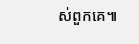ស់ពួកគេ៕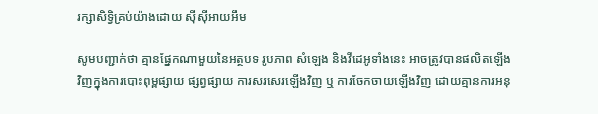រក្សាសិទ្វិគ្រប់យ៉ាងដោយ ស៊ីស៊ីអាយអឹម

សូមបញ្ជាក់ថា គ្មានផ្នែកណាមួយនៃអត្ថបទ រូបភាព សំឡេង និងវីដេអូទាំងនេះ អាចត្រូវបានផលិតឡើងវិញក្នុងការបោះពុម្ពផ្សាយ ផ្សព្វផ្សាយ ការសរសេរឡើងវិញ ឬ ការចែកចាយឡើងវិញ ដោយគ្មានការអនុ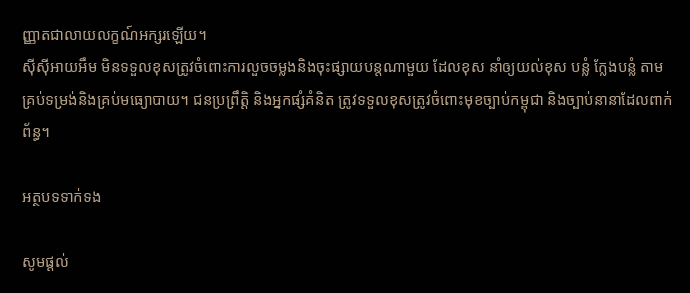ញ្ញាតជាលាយលក្ខណ៍អក្សរឡើយ។
ស៊ីស៊ីអាយអឹម មិនទទួលខុសត្រូវចំពោះការលួចចម្លងនិងចុះផ្សាយបន្តណាមួយ ដែលខុស នាំឲ្យយល់ខុស បន្លំ ក្លែងបន្លំ តាមគ្រប់ទម្រង់និងគ្រប់មធ្យោបាយ។ ជនប្រព្រឹត្តិ និងអ្នកផ្សំគំនិត ត្រូវទទួលខុសត្រូវចំពោះមុខច្បាប់កម្ពុជា និងច្បាប់នានាដែលពាក់ព័ន្ធ។

អត្ថបទទាក់ទង

សូមផ្ដល់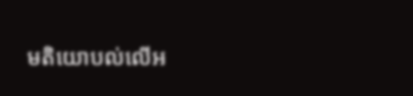មតិយោបល់លើអ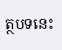ត្ថបទនេះ